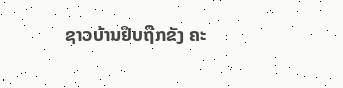ຊາວບ້ານຢຶບຖືກຂັງ ຄະ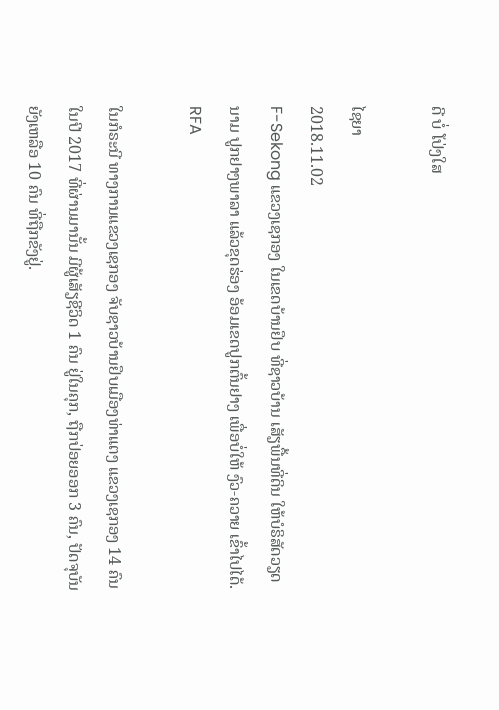ດີ ບໍ່ ໂປ່ງໃສ

ໄຊຍາ
2018.11.02
F-Sekong ແຂວງເຊກອງ ໃນເຂດບ້ານຢຶບ ທີ່ຊາວບ້ານ ເສັຽພື້ນທີ່ດິນ ໃຫ້ບໍຣິສັດວຽດນາມ ປູກຢາງພາລາ ແລ້ວຂຸດຮ່ອງ ອ້ອມເຂດປູກຕົ້ນຢາງ ເພື່ອບໍ່ໃຫ້ ງົວ-ຄວາຍ ເຂົ້າໄປໄດ້.
RFA

ໃນກໍຣະນີ ທາງການແຂວງເຊກອງ ຈັບຊາວບ້ານຢຶບເມືອງທ່າແຕງ ແຂວງເຊກອງ 14 ຄົນ ໃນປີ 2017 ທີ່ຜ່ານມານັ້ນ ມີຜູ້ເສັຽຊີວິດ 1 ຄົນ ຢູ່ໃນຄຸກ, ຖືກປ່ອຍອອກ 3 ຄົນ, ປັດຈຸບັນ ຍັງເຫລືອ 10 ຄົນ ທີ່ຖືກຂັງຢູ່.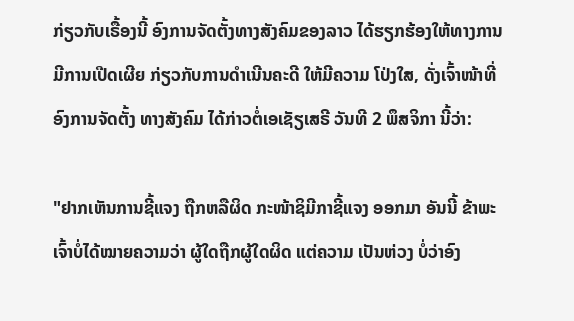ກ່ຽວກັບເຣື້ອງນີ້ ອົງການຈັດຕັ້ງທາງສັງຄົມຂອງລາວ ໄດ້ຮຽກຮ້ອງໃຫ້ທາງການ ມີການເປີດເຜີຍ ກ່ຽວກັບການດຳເນີນຄະດີ ໃຫ້ມີຄວາມ ໂປ່ງໃສ, ດັ່ງເຈົ້າໜ້າທີ່ ອົງການຈັດຕັ້ງ ທາງສັງຄົມ ໄດ້ກ່າວຕໍ່ເອເຊັຽເສຣີ ວັນທີ 2 ພຶສຈິກາ ນີ້ວ່າ:

"ຢາກເຫັນການຊີ້ແຈງ ຖືກຫລືຜິດ ກະໜ້າຊິມີກາຊີ້ແຈງ ອອກມາ ອັນນີ້ ຂ້າພະເຈົ້າບໍ່ໄດ້ໝາຍຄວາມວ່າ ຜູ້ໃດຖືກຜູ້ໃດຜິດ ແຕ່ຄວາມ ເປັນຫ່ວງ ບໍ່ວ່າອົງ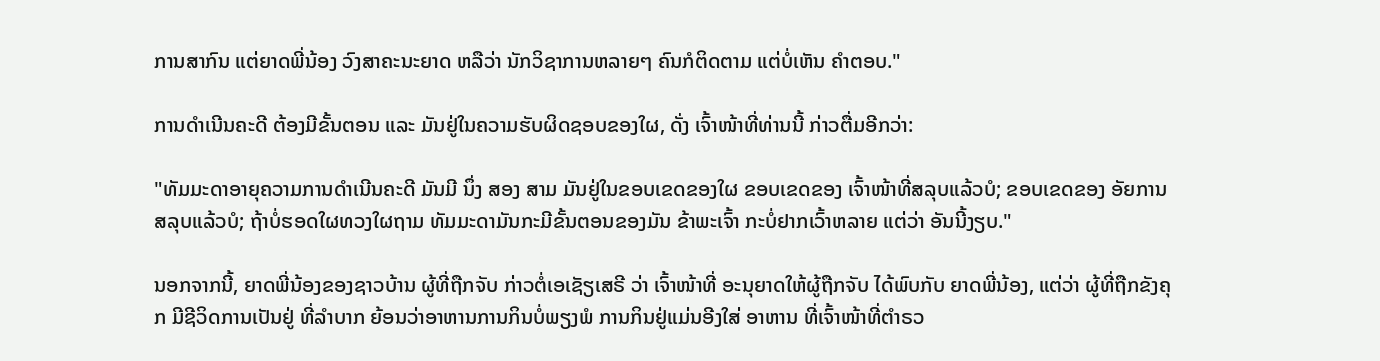ການສາກົນ ແຕ່ຍາດພີ່ນ້ອງ ວົງສາຄະນະຍາດ ຫລືວ່າ ນັກວິຊາການຫລາຍໆ ຄົນກໍຕິດຕາມ ແຕ່ບໍ່ເຫັນ ຄຳຕອບ."

ການດຳເນີນຄະດີ ຕ້ອງມີຂັ້ນຕອນ ແລະ ມັນຢູ່ໃນຄວາມຮັບຜິດຊອບຂອງໃຜ, ດັ່ງ ເຈົ້າໜ້າທີ່ທ່ານນີ້ ກ່າວຕື່ມອີກວ່າ:

"ທັມມະດາອາຍຸຄວາມການດຳເນີນຄະດີ ມັນມີ ນຶ່ງ ສອງ ສາມ ມັນຢູ່ໃນຂອບເຂດຂອງໃຜ ຂອບເຂດຂອງ ເຈົ້າໜ້າທີ່ສລຸບແລ້ວບໍ; ຂອບເຂດຂອງ ອັຍການສລຸບແລ້ວບໍ; ຖ້າບໍ່ຮອດໃຜທວງໃຜຖາມ ທັມມະດາມັນກະມີຂັ້ນຕອນຂອງມັນ ຂ້າພະເຈົ້າ ກະບໍ່ຢາກເວົ້າຫລາຍ ແຕ່ວ່າ ອັນນີ້ງຽບ."

ນອກຈາກນີ້, ຍາດພີ່ນ້ອງຂອງຊາວບ້ານ ຜູ້ທີ່ຖືກຈັບ ກ່າວຕໍ່ເອເຊັຽເສຣີ ວ່າ ເຈົ້າໜ້າທີ່ ອະນຸຍາດໃຫ້ຜູ້ຖືກຈັບ ໄດ້ພົບກັບ ຍາດພີ່ນ້ອງ, ແຕ່ວ່າ ຜູ້ທີ່ຖືກຂັງຄຸກ ມີຊີວິດການເປັນຢູ່ ທີ່ລຳບາກ ຍ້ອນວ່າອາຫານການກິນບໍ່ພຽງພໍ ການກິນຢູ່ແມ່ນອີງໃສ່ ອາຫານ ທີ່ເຈົ້າໜ້າທີ່ຕຳຣວ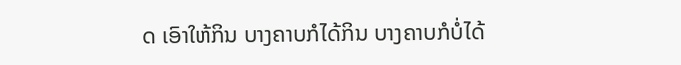ດ ເອົາໃຫ້ກິນ ບາງຄາບກໍໄດ້ກິນ ບາງຄາບກໍບໍ່ໄດ້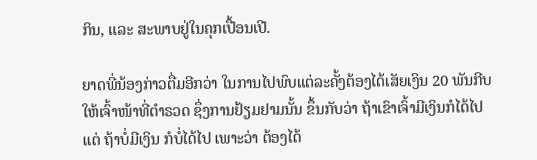ກິນ, ແລະ ສະພາບຢູ່ໃນຄຸກເປື້ອນເປີ.

ຍາດພີ່ນ້ອງກ່າວຕື່ມອີກວ່າ ໃນການໄປພົບແຕ່ລະຄັ້ງຕ້ອງໄດ້ເສັຍເງິນ 20 ພັນກີບ ໃຫ້ເຈົ້າໜ້າທີ່ຕຳຣວດ ຊຶ່ງການຢ້ຽມຢາມນັ້ນ ຂຶ້ນກັບວ່າ ຖ້າເຂົາເຈົ້າມີເງິນກໍໄດ້ໄປ ແຕ່ ຖ້າບໍ່ມີເງິນ ກໍບໍ່ໄດ້ໄປ ເພາະວ່າ ຕ້ອງໄດ້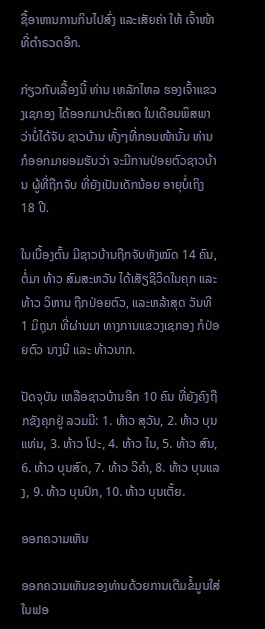ຊື້ອາຫານການກິນໄປສົ່ງ ແລະເສັຍຄ່າ ໃຫ້ ເຈົ້າໜ້າທີ່ຕຳຣວດອີກ.

ກ່ຽວກັບເລື້ອງນີ້ ທ່ານ ເຫລັກໄຫລ ຮອງເຈົ້າແຂວງເຊກອງ ໄດ້ອອກມາປະຕິເສດ ໃນເດືອນພຶສພາ ວ່າບໍ່ໄດ້ຈັບ ຊາວບ້ານ ທັ້ງໆທີ່ກອນໜ້ານັ້ນ ທ່ານ ກໍອອກມາຍອມຮັບວ່າ ຈະມີການປ່ອຍຕົວຊາວບ້ານ ຜູ້ທີ່ຖືກຈັບ ທີ່ຍັງເປັນເດັກນ້ອຍ ອາຍຸບໍ່ເຖິງ 18 ປີ.

ໃນເບື້ອງຕົ້ນ ມີຊາວບ້ານຖືກຈັບທັງໝົດ 14 ຄົນ, ຕໍ່ມາ ທ້າວ ສົມສະຫວັນ ໄດ້ເສັຽຊີວິດໃນຄຸກ ແລະ  ທ້າວ ວິຫານ ຖືກປ່ອຍຕົວ, ແລະຫລ້າສຸດ ວັນທີ 1 ມິຖຸນາ ທີ່ຜ່ານມາ ທາງການແຂວງເຊກອງ ກໍປ່ອຍຕົວ ນາງນີ ແລະ ທ້າວນາກ.

ປັດຈຸບັນ ເຫລືອຊາວບ້ານອີກ 10 ຄົນ ທີ່ຍັງຄົງຖືກຂັງຄຸກຢູ່ ລວມມີ: 1. ທ້າວ ສຸວັນ, 2. ທ້າວ ບຸນແທ່ນ, 3. ທ້າວ ໂປະ, 4. ທ້າວ ໄນ, 5. ທ້າວ ສົນ, 6. ທ້າວ ບຸນສົດ, 7. ທ້າວ ວິຄຳ, 8. ທ້າວ ບຸນແລງ, 9. ທ້າວ ບຸນປົກ, 10. ທ້າວ ບຸນເຕັ້ຍ.

ອອກຄວາມເຫັນ

ອອກຄວາມເຫັນຂອງທ່ານດ້ວຍການເຕີມຂໍ້ມູນໃສ່ໃນຟອ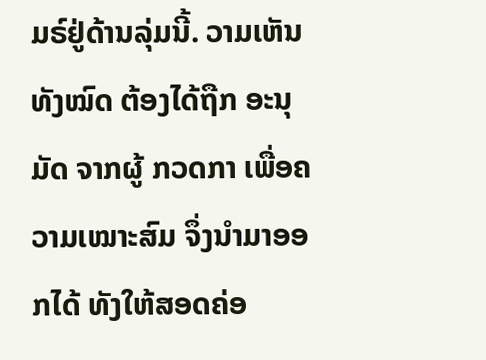ມຣ໌ຢູ່ດ້ານລຸ່ມນີ້. ວາມເຫັນທັງໝົດ ຕ້ອງໄດ້ຖືກ ອະນຸມັດ ຈາກຜູ້ ກວດກາ ເພື່ອຄວາມເໝາະສົມ ຈຶ່ງນໍາມາອອກໄດ້ ທັງໃຫ້ສອດຄ່ອ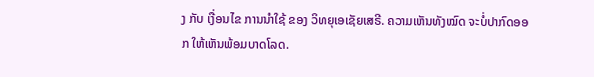ງ ກັບ ເງື່ອນໄຂ ການນຳໃຊ້ ຂອງ ວິທຍຸເອເຊັຍເສຣີ. ຄວາມເຫັນທັງໝົດ ຈະບໍ່ປາກົດອອກ ໃຫ້ເຫັນພ້ອມບາດໂລດ.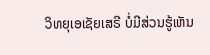ວິທຍຸເອເຊັຍເສຣີ ບໍ່ມີສ່ວນຮູ້ເຫັນ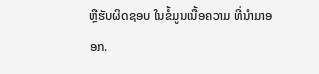ຫຼືຮັບຜິດຊອບ ໃນຂໍ້ມູນເນື້ອຄວາມ ທີ່ນໍາມາອອກ.